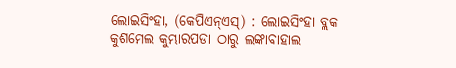ଲୋଇସିଂହା, (କେପିଏନ୍ଏସ୍) : ଲୋଇସିଂହା ବ୍ଲକ କୁଶମେଲ କୁମ୍ଭାରପଡା ଠାରୁ ଲଙ୍କାବାହାଲ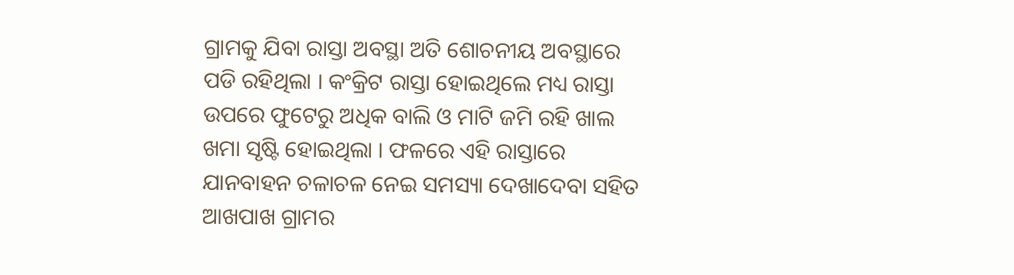ଗ୍ରାମକୁ ଯିବା ରାସ୍ତା ଅବସ୍ଥା ଅତି ଶୋଚନୀୟ ଅବସ୍ଥାରେ ପଡି ରହିଥିଲା । କଂକ୍ରିଟ ରାସ୍ତା ହୋଇଥିଲେ ମଧ୍ୟ ରାସ୍ତା ଉପରେ ଫୁଟେରୁ ଅଧିକ ବାଲି ଓ ମାଟି ଜମି ରହି ଖାଲ ଖମା ସୃଷ୍ଟି ହୋଇଥିଲା । ଫଳରେ ଏହି ରାସ୍ତାରେ ଯାନବାହନ ଚଳାଚଳ ନେଇ ସମସ୍ୟା ଦେଖାଦେବା ସହିତ ଆଖପାଖ ଗ୍ରାମର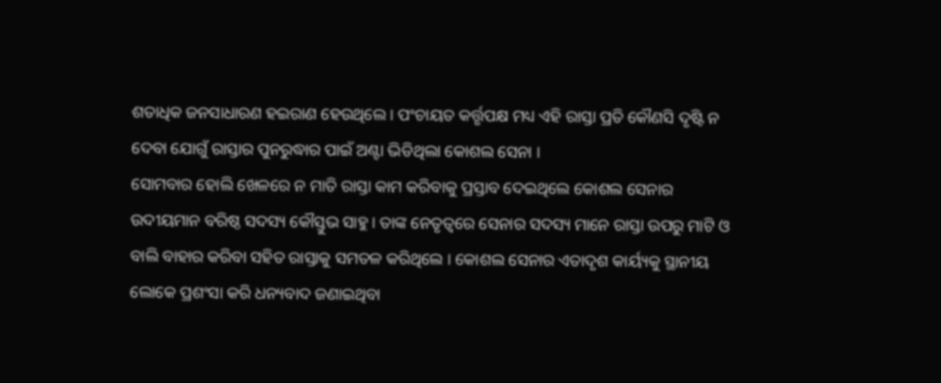ଶତାଧିକ ଜନସାଧାରଣ ହଇରାଣ ହେଉଥିଲେ । ପଂଚାୟତ କର୍ତ୍ତୃପକ୍ଷ ମଧ୍ୟ ଏହି ରାସ୍ତା ପ୍ରତି କୌଣସି ଦୃଷ୍ଟି ନ ଦେବା ଯୋଗୁଁ ରାସ୍ତାର ପୁନରୁଦ୍ଧାର ପାଇଁ ଅଣ୍ଟା ଭିଡିଥିଲା କୋଶଲ ସେନା ।
ସୋମବାର ହୋଲି ଖେଳରେ ନ ମାତି ରାସ୍ତା କାମ କରିବାକୁ ପ୍ରସ୍ତାବ ଦେଇଥିଲେ କୋଶଲ ସେନାର ଉଦୀୟମାନ ବରିଷ୍ଠ ସଦସ୍ୟ କୌସ୍ତୁଭ ସାହୁ । ତାଙ୍କ ନେତୃତ୍ୱରେ ସେନାର ସଦସ୍ୟ ମାନେ ରାସ୍ତା ଉପରୁ ମାଟି ଓ ବାଲି ବାହାର କରିବା ସହିତ ରାସ୍ତାକୁ ସମତଳ କରିଥିଲେ । କୋଶଲ ସେନାର ଏତାଦୃଶ କାର୍ୟ୍ୟକୁ ସ୍ଥାନୀୟ ଲୋକେ ପ୍ରଶଂସା କରି ଧନ୍ୟବାଦ ଜଣାଇଥିବା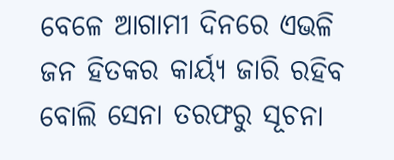ବେଳେ ଆଗାମୀ ଦିନରେ ଏଭଳି ଜନ ହିତକର କାର୍ୟ୍ୟ ଜାରି ରହିବ ବୋଲି ସେନା ତରଫରୁ ସୂଚନା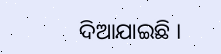ଦିଆଯାଇଛି ।